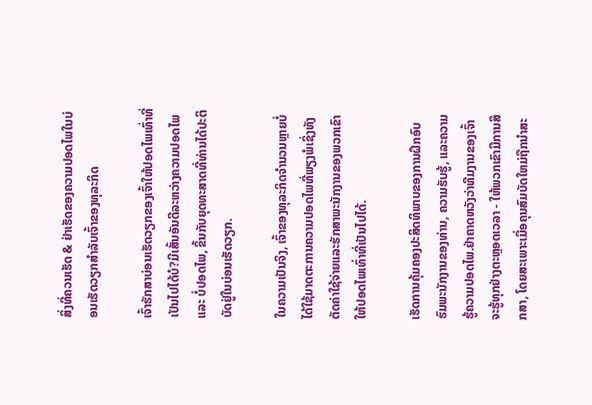ສິ່ງທີ່ຄວນເຮັດ & ຢ່າເຮັດຂອງຄວາມປອດໄພໃນບ່ອນເຮັດວຽກສໍາລັບເຈົ້າຂອງທຸລະກິດ

ເຈົ້າຮັກສາບ່ອນເຮັດວຽກຂອງເຈົ້າໃຫ້ປອດໄພເທົ່າທີ່ເປັນໄປໄດ້ບໍ?ມີເສັ້ນອັນດີລະຫວ່າງຄວາມປອດໄພ ແລະ ບໍ່ປອດໄພ, ຂຶ້ນກັບຍຸດທະສາດທີ່ທ່ານໄດ້ປະຕິບັດຢູ່ໃນບ່ອນເຮັດວຽກ.

ໃນຄວາມເປັນຈິງ, ເຈົ້າຂອງທຸລະກິດຈໍານວນຫຼາຍບໍ່ໄດ້ໃຊ້ມາດຕະການຄວາມປອດໄພທີ່ພຽງພໍເຊິ່ງທັງຕັດຄ່າໃຊ້ຈ່າຍແລະຮັກສາພະນັກງານຂອງພວກເຂົາໃຫ້ປອດໄພເທົ່າທີ່ເປັນໄປໄດ້.

ເຮັດການຄຸ້ມຄອງປະສິດທິພາບຂອງການຝຶກອົບຮົມພະນັກງານຂອງທ່ານ, ຄວາມຮັບຮູ້, ແລະຄວາມຮູ້ຄວາມປອດໄພ.ຢ່າຄາດຫວັງວ່າທີມງານຂອງເຈົ້າຈະຮູ້ທຸກຢ່າງຕະຫຼອດເວລາ - ໃຫ້ພວກເຂົາມີການສຶກສາ, ໂດຍສະເພາະເມື່ອຄຸນສົມບັດໃຫມ່ຖືກນໍາສະ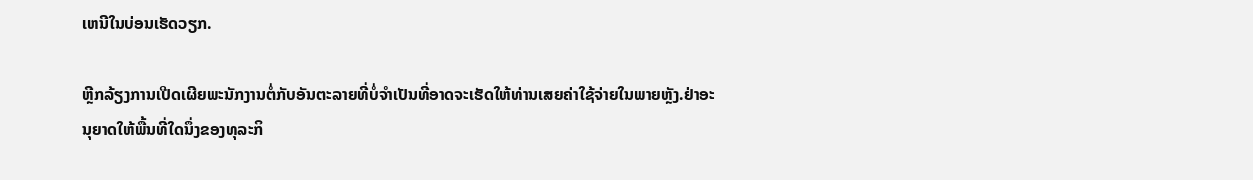ເຫນີໃນບ່ອນເຮັດວຽກ.

ຫຼີກລ້ຽງການເປີດເຜີຍພະນັກງານຕໍ່ກັບອັນຕະລາຍທີ່ບໍ່ຈໍາເປັນທີ່ອາດຈະເຮັດໃຫ້ທ່ານເສຍຄ່າໃຊ້ຈ່າຍໃນພາຍຫຼັງ.ຢ່າອະນຸຍາດໃຫ້ພື້ນທີ່ໃດນຶ່ງຂອງທຸລະກິ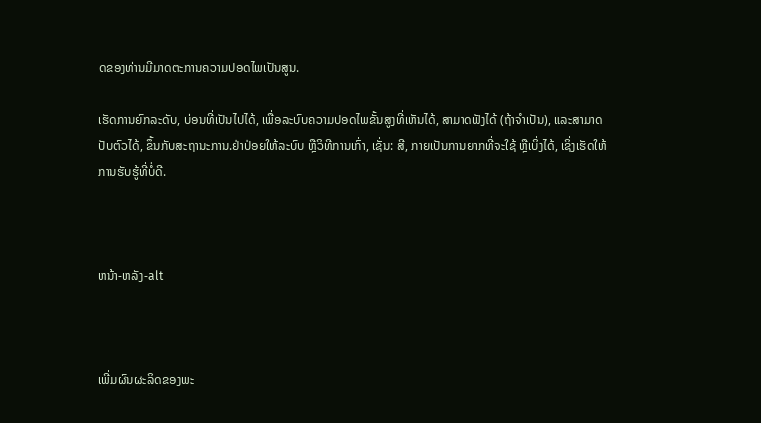ດຂອງທ່ານມີມາດຕະການຄວາມປອດໄພເປັນສູນ.

ເຮັດການຍົກລະດັບ, ບ່ອນທີ່ເປັນໄປໄດ້, ເພື່ອລະບົບຄວາມປອດໄພຂັ້ນສູງທີ່ເຫັນໄດ້, ສາມາດຟັງໄດ້ (ຖ້າຈໍາເປັນ), ແລະສາມາດປັບຕົວໄດ້, ຂຶ້ນກັບສະຖານະການ.ຢ່າປ່ອຍໃຫ້ລະບົບ ຫຼືວິທີການເກົ່າ, ເຊັ່ນ: ສີ, ກາຍເປັນການຍາກທີ່ຈະໃຊ້ ຫຼືເບິ່ງໄດ້, ເຊິ່ງເຮັດໃຫ້ການຮັບຮູ້ທີ່ບໍ່ດີ.



ຫນ້າ-ຫລັງ-alt



ເພີ່ມຜົນຜະລິດຂອງພະ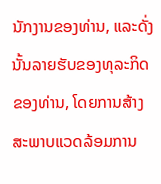ນັກງານຂອງທ່ານ, ແລະດັ່ງນັ້ນລາຍຮັບຂອງທຸລະກິດຂອງທ່ານ, ໂດຍການສ້າງສະພາບແວດລ້ອມການ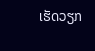ເຮັດວຽກ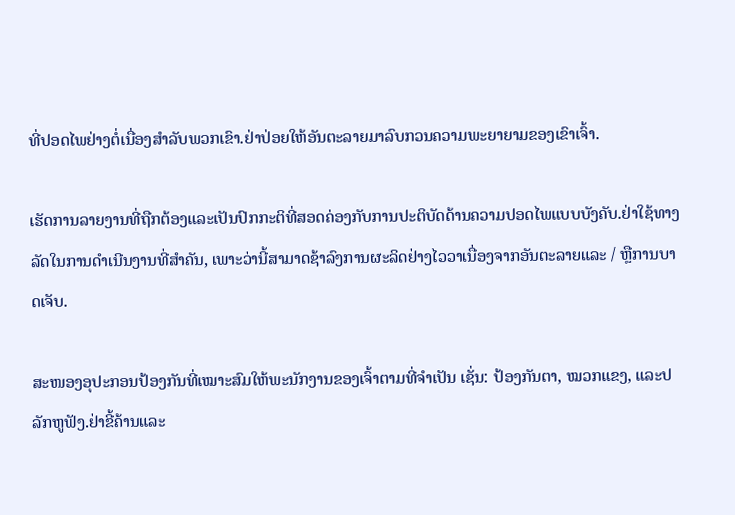ທີ່ປອດໄພຢ່າງຕໍ່ເນື່ອງສໍາລັບພວກເຂົາ.ຢ່າປ່ອຍໃຫ້ອັນຕະລາຍມາລົບກວນຄວາມພະຍາຍາມຂອງເຂົາເຈົ້າ.

ເຮັດການລາຍງານທີ່ຖືກຕ້ອງແລະເປັນປົກກະຕິທີ່ສອດຄ່ອງກັບການປະຕິບັດດ້ານຄວາມປອດໄພແບບບັງຄັບ.ຢ່າໃຊ້ທາງລັດໃນການດໍາເນີນງານທີ່ສໍາຄັນ, ເພາະວ່ານີ້ສາມາດຊ້າລົງການຜະລິດຢ່າງໄວວາເນື່ອງຈາກອັນຕະລາຍແລະ / ຫຼືການບາດເຈັບ.

ສະໜອງອຸປະກອນປ້ອງກັນທີ່ເໝາະສົມໃຫ້ພະນັກງານຂອງເຈົ້າຕາມທີ່ຈຳເປັນ ເຊັ່ນ: ປ້ອງກັນຕາ, ໝວກແຂງ, ແລະປລັກຫູຟັງ.ຢ່າຂີ້ຄ້ານແລະ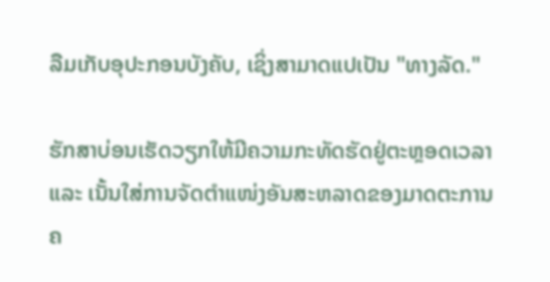ລືມເກັບອຸປະກອນບັງຄັບ, ເຊິ່ງສາມາດແປເປັນ "ທາງລັດ."

ຮັກສາບ່ອນເຮັດວຽກໃຫ້ມີຄວາມກະທັດຮັດຢູ່ຕະຫຼອດເວລາ ແລະ ເນັ້ນໃສ່ການຈັດຕໍາແໜ່ງອັນສະຫລາດຂອງມາດຕະການຄ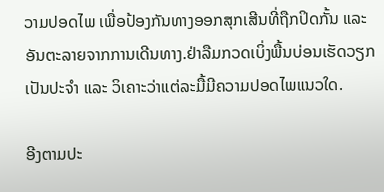ວາມປອດໄພ ເພື່ອປ້ອງກັນທາງອອກສຸກເສີນທີ່ຖືກປິດກັ້ນ ແລະ ອັນຕະລາຍຈາກການເດີນທາງ.ຢ່າລືມກວດເບິ່ງພື້ນບ່ອນເຮັດວຽກເປັນປະຈຳ ແລະ ວິເຄາະວ່າແຕ່ລະມື້ມີຄວາມປອດໄພແນວໃດ.

ອີງຕາມປະ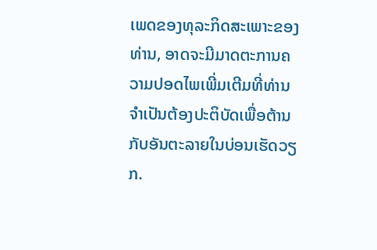ເພດຂອງທຸລະກິດສະເພາະຂອງທ່ານ, ອາດຈະມີມາດຕະການຄວາມປອດໄພເພີ່ມເຕີມທີ່ທ່ານຈໍາເປັນຕ້ອງປະຕິບັດເພື່ອຕ້ານກັບອັນຕະລາຍໃນບ່ອນເຮັດວຽກ.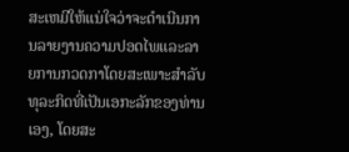ສະເຫມີໃຫ້ແນ່ໃຈວ່າຈະດໍາເນີນການລາຍງານຄວາມປອດໄພແລະລາຍການກວດກາໂດຍສະເພາະສໍາລັບທຸລະກິດທີ່ເປັນເອກະລັກຂອງທ່ານເອງ, ໂດຍສະ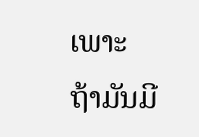ເພາະຖ້າມັນມີ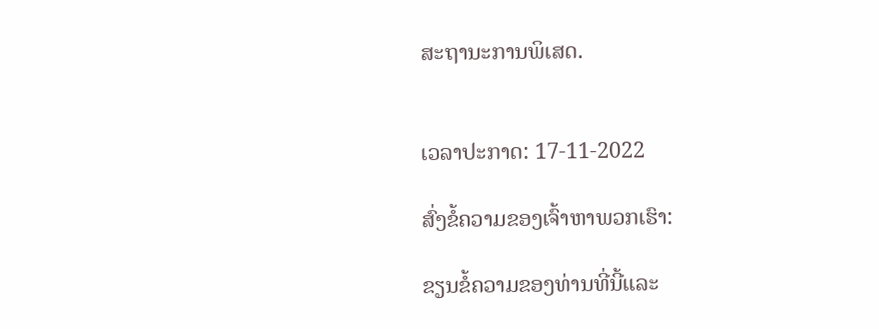ສະຖານະການພິເສດ.


ເວລາປະກາດ: 17-11-2022

ສົ່ງຂໍ້ຄວາມຂອງເຈົ້າຫາພວກເຮົາ:

ຂຽນຂໍ້ຄວາມຂອງທ່ານທີ່ນີ້ແລະ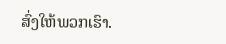ສົ່ງໃຫ້ພວກເຮົາ.